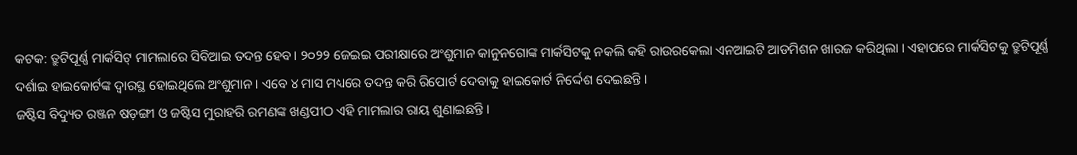କଟକ: ତ୍ରୁଟିପୂର୍ଣ୍ଣ ମାର୍କସିଟ୍ ମାମଲାରେ ସିବିଆଇ ତଦନ୍ତ ହେବ। ୨୦୨୨ ଜେଇଇ ପରୀକ୍ଷାରେ ଅଂଶୁମାନ କାନୁନଗୋଙ୍କ ମାର୍କସିଟକୁ ନକଲି କହି ରାଉରକେଲା ଏନଆଇଟି ଆଡମିଶନ ଖାରଜ କରିଥିଲା । ଏହାପରେ ମାର୍କସିଟକୁ ତ୍ରୁଟିପୂର୍ଣ୍ଣ ଦର୍ଶାଇ ହାଇକୋର୍ଟଙ୍କ ଦ୍ୱାରସ୍ଥ ହୋଇଥିଲେ ଅଂଶୁମାନ । ଏବେ ୪ ମାସ ମଧ୍ୟରେ ତଦନ୍ତ କରି ରିପୋର୍ଟ ଦେବାକୁ ହାଇକୋର୍ଟ ନିର୍ଦ୍ଦେଶ ଦେଇଛନ୍ତି।
ଜଷ୍ଟିସ ବିଦ୍ୟୁତ ରଞ୍ଜନ ଷଡ଼ଙ୍ଗୀ ଓ ଜଷ୍ଟିସ ମୁରାହରି ରମଣଙ୍କ ଖଣ୍ଡପୀଠ ଏହି ମାମଲାର ରାୟ ଶୁଣାଇଛନ୍ତି।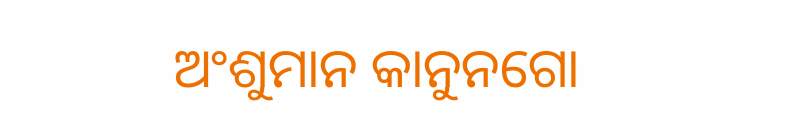ଅଂଶୁମାନ କାନୁନଗୋ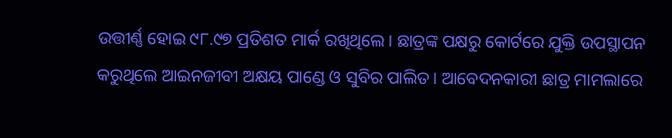ଉତ୍ତୀର୍ଣ୍ଣ ହୋଇ ୯୮.୯୭ ପ୍ରତିଶତ ମାର୍କ ରଖିଥିଲେ। ଛାତ୍ରଙ୍କ ପକ୍ଷରୁ କୋର୍ଟରେ ଯୁକ୍ତି ଉପସ୍ଥାପନ କରୁଥିଲେ ଆଇନଜୀବୀ ଅକ୍ଷୟ ପାଣ୍ଡେ ଓ ସୁବିର ପାଲିତ। ଆବେଦନକାରୀ ଛାତ୍ର ମାମଲାରେ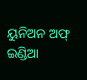ୟୁନିଅନ ଅଫ୍ ଇଣ୍ଡିଆ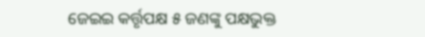ଜେଇଇ କର୍ତ୍ତୃପକ୍ଷ ୫ ଜଣଙ୍କୁ ପକ୍ଷଭୁକ୍ତ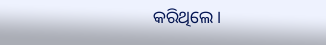କରିଥିଲେ।